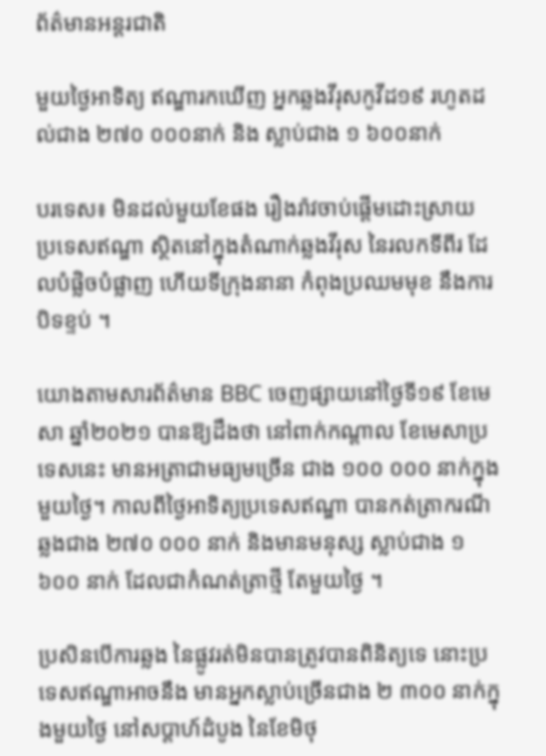ព័ត៌មានអន្តរជាតិ

មួយថ្ងៃអាទិត្យ ឥណ្ឌារកឃើញ អ្នកឆ្លងវីរុសកូវីដ១៩ រហូតដល់ជាង ២៧០ ០០០នាក់ និង ស្លាប់ជាង ១ ៦០០នាក់

បរទេស៖ មិនដល់មួយខែផង រឿងរ៉ាវចាប់ផ្តើមដោះស្រាយ ប្រទេសឥណ្ឌា ស្ថិតនៅក្នុងតំណាក់ឆ្លងវីរុស នៃរលកទីពីរ ដែលបំផ្លិចបំផ្លាញ ហើយទីក្រុងនានា កំពុងប្រឈមមុខ នឹងការបិទខ្ទប់ ។

យោងតាមសារព័ត៌មាន BBC ចេញផ្សាយនៅថ្ងៃទី១៩ ខែមេសា ឆ្នាំ២០២១ បានឱ្យដឹងថា នៅពាក់កណ្តាល ខែមេសាប្រទេសនេះ មានអត្រាជាមធ្យមច្រើន ជាង ១០០ ០០០ នាក់ក្នុងមួយថ្ងៃ។ កាលពីថ្ងៃអាទិត្យប្រទេសឥណ្ឌា បានកត់ត្រាករណីឆ្លងជាង ២៧០ ០០០ នាក់ និងមានមនុស្ស ស្លាប់ជាង ១ ៦០០ នាក់ ដែលជាកំណត់ត្រាថ្មី តែមួយថ្ងៃ ។

ប្រសិនបើការឆ្លង នៃផ្លូវរត់មិនបានត្រូវបានពិនិត្យទេ នោះប្រទេសឥណ្ឌាអាចនឹង មានអ្នកស្លាប់ច្រើនជាង ២ ៣០០ នាក់ក្នុងមួយថ្ងៃ នៅសប្តាហ៍ដំបូង នៃខែមិថុ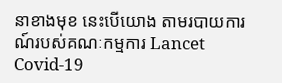នាខាងមុខ នេះបើយោង តាមរបាយការណ៍របស់គណៈកម្មការ Lancet Covid-19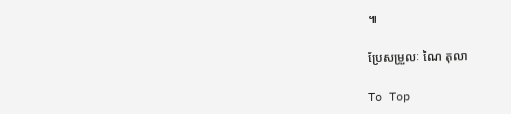៕

ប្រែសម្រួលៈ ណៃ តុលា

To Top